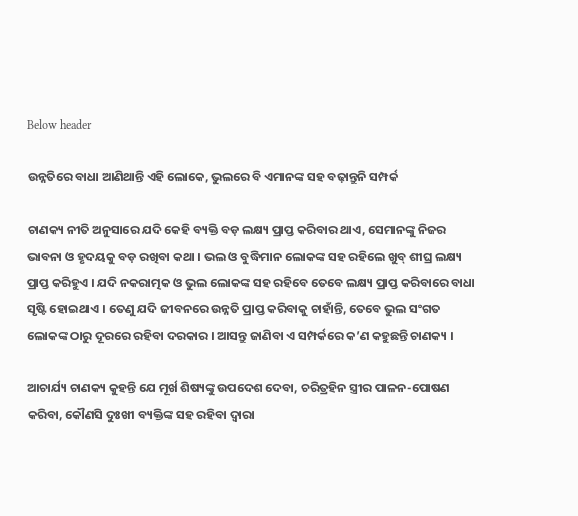Below header

ଉନ୍ନତିରେ ବାଧା ଆଣିଥାନ୍ତି ଏହି ଲୋକେ, ଭୁଲରେ ବି ଏମାନଙ୍କ ସହ ବଢ଼ାନ୍ତୁନି ସମ୍ପର୍କ

ଚାଣକ୍ୟ ନୀତି ଅନୁସାରେ ଯଦି କେହି ବ୍ୟକ୍ତି ବଡ଼ ଲକ୍ଷ୍ୟ ପ୍ରାପ୍ତ କରିବାର ଥାଏ, ସେମାନଙ୍କୁ ନିଜର ଭାବନା ଓ ହୃଦୟକୁ ବଡ଼ ରଖିବା କଥା । ଭଲ ଓ ବୁଦ୍ଧିମାନ ଲୋକଙ୍କ ସହ ରହିଲେ ଖୁବ୍‌ ଶୀଘ୍ର ଲକ୍ଷ୍ୟ ପ୍ରାପ୍ତ କରିହୁଏ । ଯଦି ନକରାତ୍ମକ ଓ ଭୁଲ ଲୋକଙ୍କ ସହ ରହିବେ ତେବେ ଲକ୍ଷ୍ୟ ପ୍ରାପ୍ତ କରିବାରେ ବାଧା ସୃଷ୍ଟି ହୋଇଥାଏ । ତେଣୁ ଯଦି ଜୀବନରେ ଉନ୍ନତି ପ୍ରାପ୍ତ କରିବାକୁ ଚାହାଁନ୍ତି, ତେବେ ଭୁଲ ସଂଗତ ଲୋକଙ୍କ ଠାରୁ ଦୂରରେ ରହିବା ଦରକାର । ଆସନ୍ତୁ ଜାଣିବା ଏ ସମ୍ପର୍କରେ କ’ଣ କହୁଛନ୍ତି ଚାଣକ୍ୟ ।

ଆଚାର୍ଯ୍ୟ ଚାଣକ୍ୟ କୁହନ୍ତି ଯେ ମୂର୍ଖ ଶିଷ୍ୟଙ୍କୁ ଉପଦେଶ ଦେବା, ଚରିତ୍ରହିନ ସ୍ତ୍ରୀର ପାଳନ-ପୋଷଣ କରିବା, କୌଣସି ଦୁଃଖୀ ବ୍ୟକ୍ତିଙ୍କ ସହ ରହିବା ଦ୍ୱାରା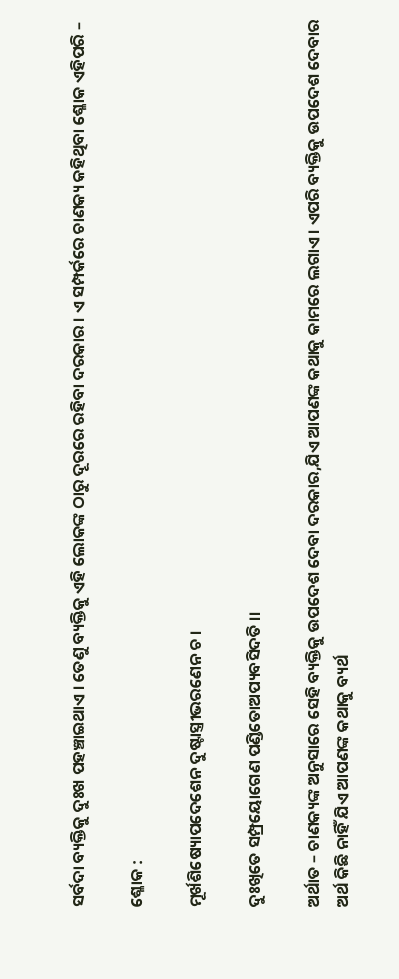ସର୍ବଦା ବ୍ୟକ୍ତିକୁ ଦୁଃଖ ପହଞ୍ଚାଇଥାଏ । ତେଣୁ ବ୍ୟକ୍ତିକୁ ଏହି ଲୋକଙ୍କ ଠାରୁ ଦୂରରେ ରହିବା ଦରକାର । ଏ ସମ୍ପର୍କରେ ଚାଣକ୍ୟ କହିଥିବା ଶ୍ଳୋକ ଏହିପରି –

ଶ୍ଳୋକ :

ମୂର୍ଖଶିଷ୍ୟୋପଦେଶେନ ଦୁଷ୍ଟାସ୍ତ୍ରୀଭରଣେନ ଚ ।

ଦୁଃଖିତେ ସମ୍ପ୍ରୟୋଗେଣ ପଣ୍ଡିତୋଅପ୍ୟବସିଦତି ।।

ଅର୍ଥାତ – ଚାଣକ୍ୟଙ୍କ ଅନୁସାରେ ସେହି ବ୍ୟକ୍ତିକୁ ଉପଦେଶ ଦେବା ଦରକାର,ଯିଏ ଆପଣଙ୍କ କଥାକୁ କାମରେ ଲଗାଏ । ଏପରି ବ୍ୟକ୍ତିକୁ ଉପଦେଶ ଦେବାର ଅର୍ଥ କିଛି ନାହିଁ ଯିଏ ଆପଣଙ୍କ କଥାକୁ ବ୍ୟର୍ଥ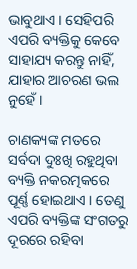ଭାବୁଥାଏ । ସେହିପରି ଏପରି ବ୍ୟକ୍ତିକୁ କେବେ ସାହାଯ୍ୟ କରନ୍ତୁ ନାହିଁ, ଯାହାର ଆଚରଣ ଭଲ ନୁହେଁ ।

ଚାଣକ୍ୟଙ୍କ ମତରେ ସର୍ବଦା ଦୁଃଖି ରହୁଥିବା ବ୍ୟକ୍ତି ନକରତ୍ମକରେ ପୂର୍ଣ୍ଣ ହୋଇଥାଏ । ତେଣୁ ଏପରି ବ୍ୟକ୍ତିଙ୍କ ସଂଗତରୁ ଦୂରରେ ରହିବା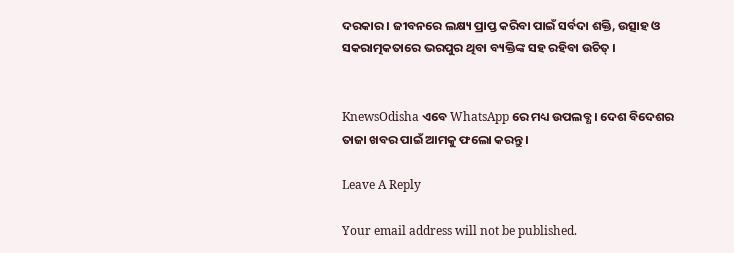ଦରକାର । ଜୀବନରେ ଲକ୍ଷ୍ୟ ପ୍ରାପ୍ତ କରିବା ପାଇଁ ସର୍ବଦା ଶକ୍ତି, ଉତ୍ସାହ ଓ ସକରାତ୍ମକତାରେ ଭରପୁର ଥିବା ବ୍ୟକ୍ତିଙ୍କ ସହ ରହିବା ଉଚିତ୍‌ ।


KnewsOdisha ଏବେ WhatsApp ରେ ମଧ୍ୟ ଉପଲବ୍ଧ । ଦେଶ ବିଦେଶର ତାଜା ଖବର ପାଇଁ ଆମକୁ ଫଲୋ କରନ୍ତୁ ।

Leave A Reply

Your email address will not be published.